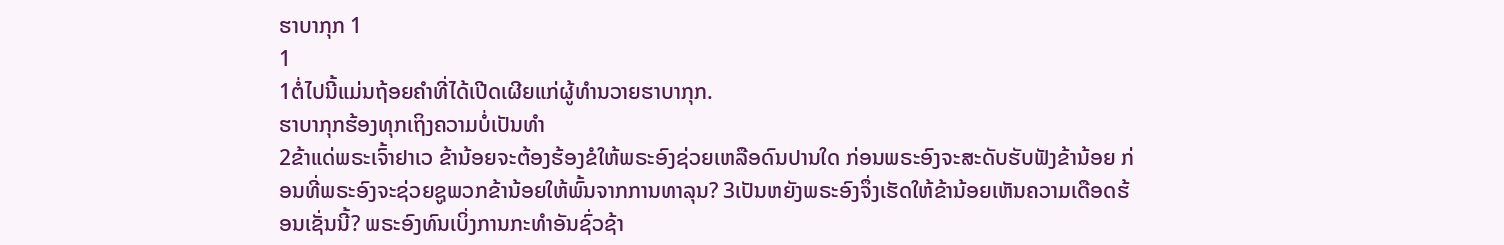ຮາບາກຸກ 1
1
1ຕໍ່ໄປນີ້ແມ່ນຖ້ອຍຄຳທີ່ໄດ້ເປີດເຜີຍແກ່ຜູ້ທຳນວາຍຮາບາກຸກ.
ຮາບາກຸກຮ້ອງທຸກເຖິງຄວາມບໍ່ເປັນທຳ
2ຂ້າແດ່ພຣະເຈົ້າຢາເວ ຂ້ານ້ອຍຈະຕ້ອງຮ້ອງຂໍໃຫ້ພຣະອົງຊ່ວຍເຫລືອດົນປານໃດ ກ່ອນພຣະອົງຈະສະດັບຮັບຟັງຂ້ານ້ອຍ ກ່ອນທີ່ພຣະອົງຈະຊ່ວຍຊູພວກຂ້ານ້ອຍໃຫ້ພົ້ນຈາກການທາລຸນ? 3ເປັນຫຍັງພຣະອົງຈຶ່ງເຮັດໃຫ້ຂ້ານ້ອຍເຫັນຄວາມເດືອດຮ້ອນເຊັ່ນນີ້? ພຣະອົງທົນເບິ່ງການກະທຳອັນຊົ່ວຊ້າ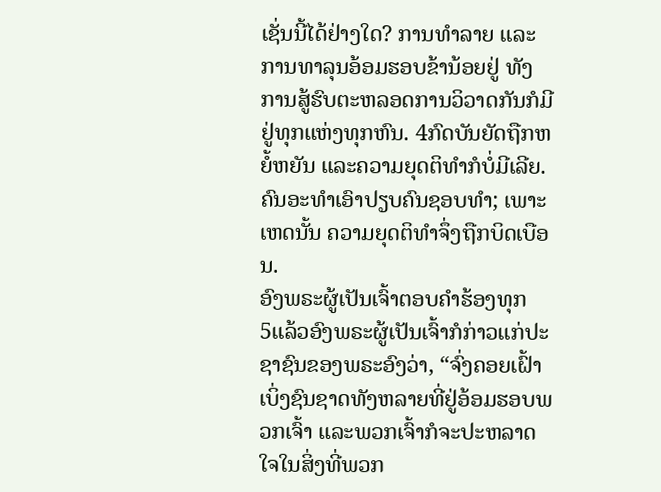ເຊັ່ນນີ້ໄດ້ຢ່າງໃດ? ການທຳລາຍ ແລະການທາລຸນອ້ອມຮອບຂ້ານ້ອຍຢູ່ ທັງການສູ້ຮົບຕະຫລອດການວິວາດກັນກໍມີຢູ່ທຸກແຫ່ງທຸກຫົນ. 4ກົດບັນຍັດຖືກຫຍໍ້ຫຍັນ ແລະຄວາມຍຸດຕິທຳກໍບໍ່ມີເລີຍ. ຄົນອະທຳເອົາປຽບຄົນຊອບທຳ; ເພາະເຫດນັ້ນ ຄວາມຍຸດຕິທຳຈຶ່ງຖືກບິດເບືອນ.
ອົງພຣະຜູ້ເປັນເຈົ້າຕອບຄຳຮ້ອງທຸກ
5ແລ້ວອົງພຣະຜູ້ເປັນເຈົ້າກໍກ່າວແກ່ປະຊາຊົນຂອງພຣະອົງວ່າ, “ຈົ່ງຄອຍເຝົ້າເບິ່ງຊົນຊາດທັງຫລາຍທີ່ຢູ່ອ້ອມຮອບພວກເຈົ້າ ແລະພວກເຈົ້າກໍຈະປະຫລາດໃຈໃນສິ່ງທີ່ພວກ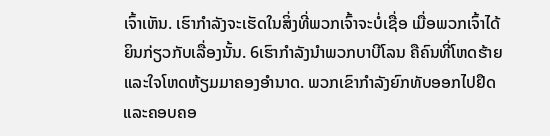ເຈົ້າເຫັນ. ເຮົາກຳລັງຈະເຮັດໃນສິ່ງທີ່ພວກເຈົ້າຈະບໍ່ເຊື່ອ ເມື່ອພວກເຈົ້າໄດ້ຍິນກ່ຽວກັບເລື່ອງນັ້ນ. 6ເຮົາກຳລັງນຳພວກບາບີໂລນ ຄືຄົນທີ່ໂຫດຮ້າຍ ແລະໃຈໂຫດຫ້ຽມມາຄອງອຳນາດ. ພວກເຂົາກຳລັງຍົກທັບອອກໄປຢຶດ ແລະຄອບຄອ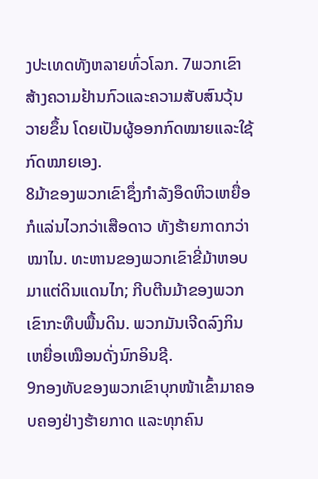ງປະເທດທັງຫລາຍທົ່ວໂລກ. 7ພວກເຂົາສ້າງຄວາມຢ້ານກົວແລະຄວາມສັບສົນວຸ້ນວາຍຂຶ້ນ ໂດຍເປັນຜູ້ອອກກົດໝາຍແລະໃຊ້ກົດໝາຍເອງ.
8ມ້າຂອງພວກເຂົາຊຶ່ງກຳລັງອຶດຫິວເຫຍື່ອກໍແລ່ນໄວກວ່າເສືອດາວ ທັງຮ້າຍກາດກວ່າໝາໄນ. ທະຫານຂອງພວກເຂົາຂີ່ມ້າຫອບມາແຕ່ດິນແດນໄກ; ກີບຕີນມ້າຂອງພວກເຂົາກະທືບພື້ນດິນ. ພວກມັນເຈີດລົງກິນເຫຍື່ອເໝືອນດັ່ງນົກອິນຊີ.
9ກອງທັບຂອງພວກເຂົາບຸກໜ້າເຂົ້າມາຄອບຄອງຢ່າງຮ້າຍກາດ ແລະທຸກຄົນ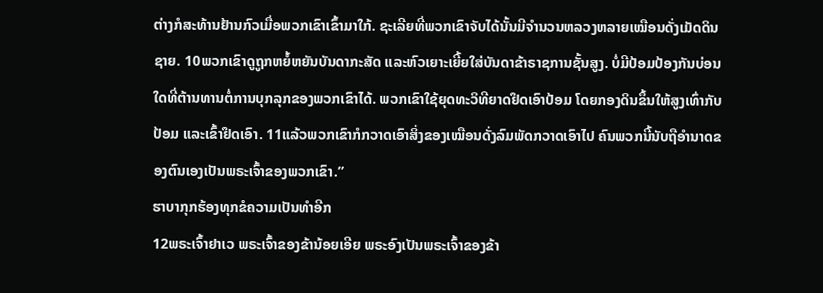ຕ່າງກໍສະທ້ານຢ້ານກົວເມື່ອພວກເຂົາເຂົ້າມາໃກ້. ຊະເລີຍທີ່ພວກເຂົາຈັບໄດ້ນັ້ນມີຈຳນວນຫລວງຫລາຍເໝືອນດັ່ງເມັດດິນຊາຍ. 10ພວກເຂົາດູຖູກຫຍໍ້ຫຍັນບັນດາກະສັດ ແລະຫົວເຍາະເຍີ້ຍໃສ່ບັນດາຂ້າຣາຊການຊັ້ນສູງ. ບໍ່ມີປ້ອມປ້ອງກັນບ່ອນໃດທີ່ຕ້ານທານຕໍ່ການບຸກລຸກຂອງພວກເຂົາໄດ້. ພວກເຂົາໃຊ້ຍຸດທະວິທີຍາດຢຶດເອົາປ້ອມ ໂດຍກອງດິນຂຶ້ນໃຫ້ສູງເທົ່າກັບປ້ອມ ແລະເຂົ້າຢຶດເອົາ. 11ແລ້ວພວກເຂົາກໍກວາດເອົາສິ່ງຂອງເໝືອນດັ່ງລົມພັດກວາດເອົາໄປ ຄົນພວກນີ້ນັບຖືອຳນາດຂອງຕົນເອງເປັນພຣະເຈົ້າຂອງພວກເຂົາ.”
ຮາບາກຸກຮ້ອງທຸກຂໍຄວາມເປັນທຳອີກ
12ພຣະເຈົ້າຢາເວ ພຣະເຈົ້າຂອງຂ້ານ້ອຍເອີຍ ພຣະອົງເປັນພຣະເຈົ້າຂອງຂ້າ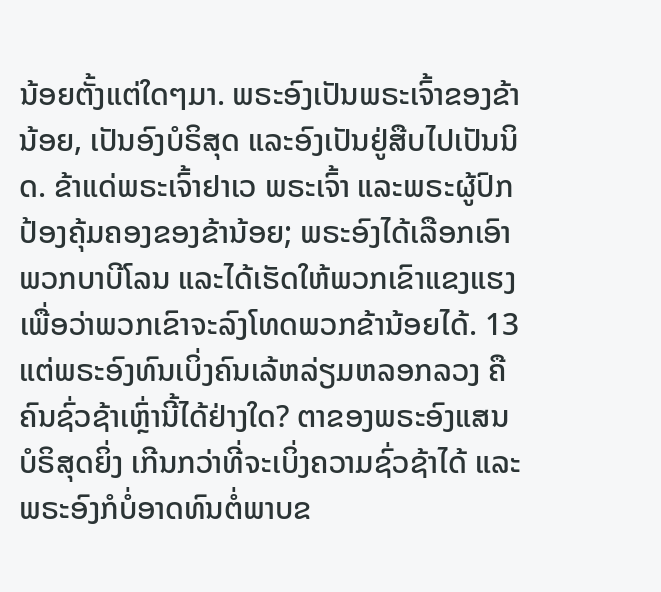ນ້ອຍຕັ້ງແຕ່ໃດໆມາ. ພຣະອົງເປັນພຣະເຈົ້າຂອງຂ້ານ້ອຍ, ເປັນອົງບໍຣິສຸດ ແລະອົງເປັນຢູ່ສືບໄປເປັນນິດ. ຂ້າແດ່ພຣະເຈົ້າຢາເວ ພຣະເຈົ້າ ແລະພຣະຜູ້ປົກປ້ອງຄຸ້ມຄອງຂອງຂ້ານ້ອຍ; ພຣະອົງໄດ້ເລືອກເອົາພວກບາບີໂລນ ແລະໄດ້ເຮັດໃຫ້ພວກເຂົາແຂງແຮງ ເພື່ອວ່າພວກເຂົາຈະລົງໂທດພວກຂ້ານ້ອຍໄດ້. 13ແຕ່ພຣະອົງທົນເບິ່ງຄົນເລ້ຫລ່ຽມຫລອກລວງ ຄືຄົນຊົ່ວຊ້າເຫຼົ່ານີ້ໄດ້ຢ່າງໃດ? ຕາຂອງພຣະອົງແສນບໍຣິສຸດຍິ່ງ ເກີນກວ່າທີ່ຈະເບິ່ງຄວາມຊົ່ວຊ້າໄດ້ ແລະພຣະອົງກໍບໍ່ອາດທົນຕໍ່ພາບຂ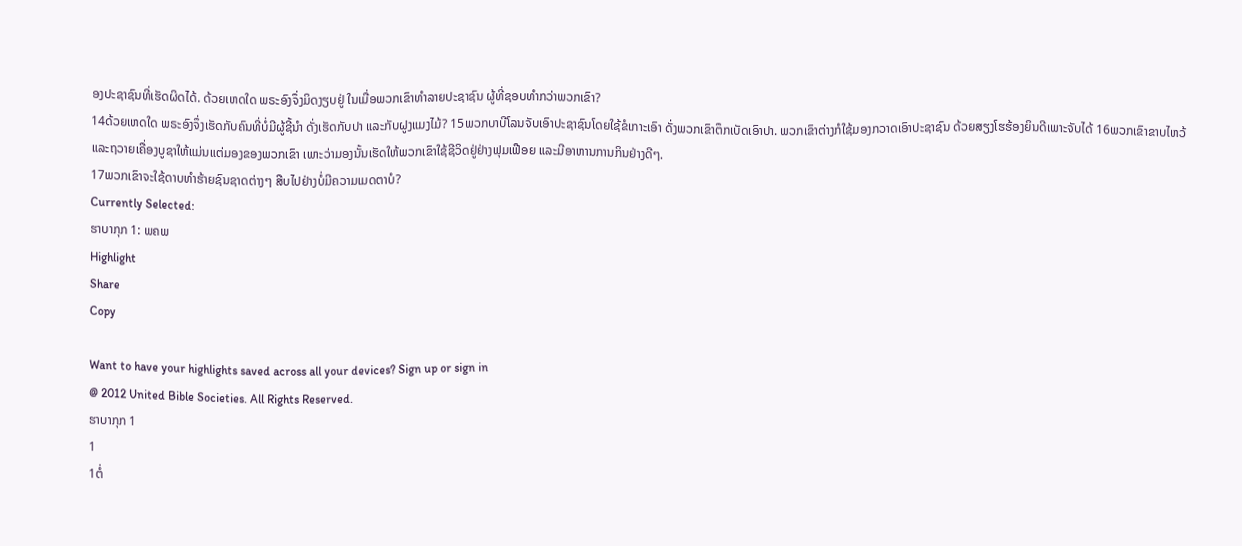ອງປະຊາຊົນທີ່ເຮັດຜິດໄດ້. ດ້ວຍເຫດໃດ ພຣະອົງຈຶ່ງມິດງຽບຢູ່ ໃນເມື່ອພວກເຂົາທຳລາຍປະຊາຊົນ ຜູ້ທີ່ຊອບທຳກວ່າພວກເຂົາ?
14ດ້ວຍເຫດໃດ ພຣະອົງຈຶ່ງເຮັດກັບຄົນທີ່ບໍ່ມີຜູ້ຊີ້ນຳ ດັ່ງເຮັດກັບປາ ແລະກັບຝູງແມງໄມ້? 15ພວກບາບີໂລນຈັບເອົາປະຊາຊົນໂດຍໃຊ້ຂໍເກາະເອົາ ດັ່ງພວກເຂົາຕຶກເບັດເອົາປາ. ພວກເຂົາຕ່າງກໍໃຊ້ມອງກວາດເອົາປະຊາຊົນ ດ້ວຍສຽງໂຮຮ້ອງຍິນດີເພາະຈັບໄດ້ 16ພວກເຂົາຂາບໄຫວ້ແລະຖວາຍເຄື່ອງບູຊາໃຫ້ແມ່ນແຕ່ມອງຂອງພວກເຂົາ ເພາະວ່າມອງນັ້ນເຮັດໃຫ້ພວກເຂົາໃຊ້ຊີວິດຢູ່ຢ່າງຟຸມເຟືອຍ ແລະມີອາຫານການກິນຢ່າງດີໆ.
17ພວກເຂົາຈະໃຊ້ດາບທຳຮ້າຍຊົນຊາດຕ່າງໆ ສືບໄປຢ່າງບໍ່ມີຄວາມເມດຕາບໍ?
Currently Selected:
ຮາບາກຸກ 1: ພຄພ
Highlight
Share
Copy

Want to have your highlights saved across all your devices? Sign up or sign in
@ 2012 United Bible Societies. All Rights Reserved.
ຮາບາກຸກ 1
1
1ຕໍ່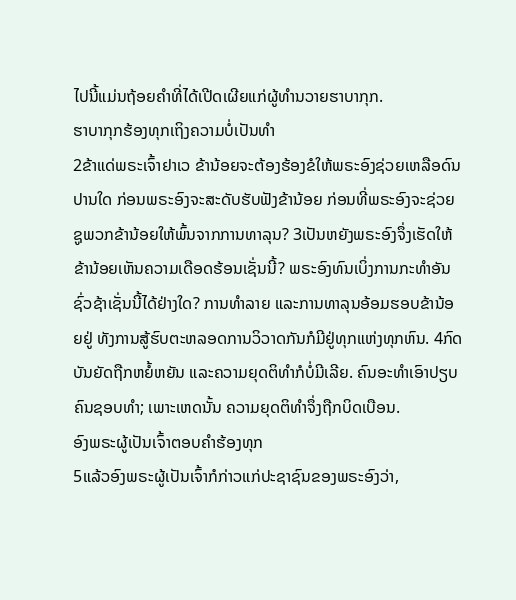ໄປນີ້ແມ່ນຖ້ອຍຄຳທີ່ໄດ້ເປີດເຜີຍແກ່ຜູ້ທຳນວາຍຮາບາກຸກ.
ຮາບາກຸກຮ້ອງທຸກເຖິງຄວາມບໍ່ເປັນທຳ
2ຂ້າແດ່ພຣະເຈົ້າຢາເວ ຂ້ານ້ອຍຈະຕ້ອງຮ້ອງຂໍໃຫ້ພຣະອົງຊ່ວຍເຫລືອດົນປານໃດ ກ່ອນພຣະອົງຈະສະດັບຮັບຟັງຂ້ານ້ອຍ ກ່ອນທີ່ພຣະອົງຈະຊ່ວຍຊູພວກຂ້ານ້ອຍໃຫ້ພົ້ນຈາກການທາລຸນ? 3ເປັນຫຍັງພຣະອົງຈຶ່ງເຮັດໃຫ້ຂ້ານ້ອຍເຫັນຄວາມເດືອດຮ້ອນເຊັ່ນນີ້? ພຣະອົງທົນເບິ່ງການກະທຳອັນຊົ່ວຊ້າເຊັ່ນນີ້ໄດ້ຢ່າງໃດ? ການທຳລາຍ ແລະການທາລຸນອ້ອມຮອບຂ້ານ້ອຍຢູ່ ທັງການສູ້ຮົບຕະຫລອດການວິວາດກັນກໍມີຢູ່ທຸກແຫ່ງທຸກຫົນ. 4ກົດບັນຍັດຖືກຫຍໍ້ຫຍັນ ແລະຄວາມຍຸດຕິທຳກໍບໍ່ມີເລີຍ. ຄົນອະທຳເອົາປຽບຄົນຊອບທຳ; ເພາະເຫດນັ້ນ ຄວາມຍຸດຕິທຳຈຶ່ງຖືກບິດເບືອນ.
ອົງພຣະຜູ້ເປັນເຈົ້າຕອບຄຳຮ້ອງທຸກ
5ແລ້ວອົງພຣະຜູ້ເປັນເຈົ້າກໍກ່າວແກ່ປະຊາຊົນຂອງພຣະອົງວ່າ,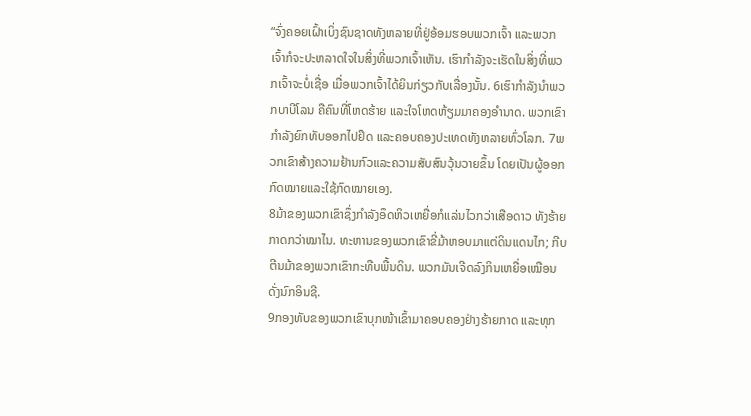“ຈົ່ງຄອຍເຝົ້າເບິ່ງຊົນຊາດທັງຫລາຍທີ່ຢູ່ອ້ອມຮອບພວກເຈົ້າ ແລະພວກເຈົ້າກໍຈະປະຫລາດໃຈໃນສິ່ງທີ່ພວກເຈົ້າເຫັນ. ເຮົາກຳລັງຈະເຮັດໃນສິ່ງທີ່ພວກເຈົ້າຈະບໍ່ເຊື່ອ ເມື່ອພວກເຈົ້າໄດ້ຍິນກ່ຽວກັບເລື່ອງນັ້ນ. 6ເຮົາກຳລັງນຳພວກບາບີໂລນ ຄືຄົນທີ່ໂຫດຮ້າຍ ແລະໃຈໂຫດຫ້ຽມມາຄອງອຳນາດ. ພວກເຂົາກຳລັງຍົກທັບອອກໄປຢຶດ ແລະຄອບຄອງປະເທດທັງຫລາຍທົ່ວໂລກ. 7ພວກເຂົາສ້າງຄວາມຢ້ານກົວແລະຄວາມສັບສົນວຸ້ນວາຍຂຶ້ນ ໂດຍເປັນຜູ້ອອກກົດໝາຍແລະໃຊ້ກົດໝາຍເອງ.
8ມ້າຂອງພວກເຂົາຊຶ່ງກຳລັງອຶດຫິວເຫຍື່ອກໍແລ່ນໄວກວ່າເສືອດາວ ທັງຮ້າຍກາດກວ່າໝາໄນ. ທະຫານຂອງພວກເຂົາຂີ່ມ້າຫອບມາແຕ່ດິນແດນໄກ; ກີບຕີນມ້າຂອງພວກເຂົາກະທືບພື້ນດິນ. ພວກມັນເຈີດລົງກິນເຫຍື່ອເໝືອນດັ່ງນົກອິນຊີ.
9ກອງທັບຂອງພວກເຂົາບຸກໜ້າເຂົ້າມາຄອບຄອງຢ່າງຮ້າຍກາດ ແລະທຸກ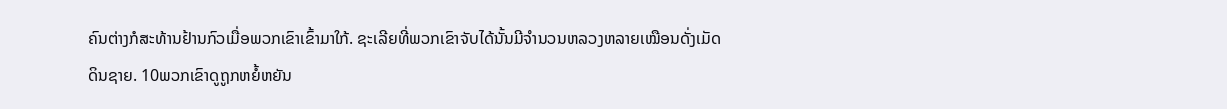ຄົນຕ່າງກໍສະທ້ານຢ້ານກົວເມື່ອພວກເຂົາເຂົ້າມາໃກ້. ຊະເລີຍທີ່ພວກເຂົາຈັບໄດ້ນັ້ນມີຈຳນວນຫລວງຫລາຍເໝືອນດັ່ງເມັດດິນຊາຍ. 10ພວກເຂົາດູຖູກຫຍໍ້ຫຍັນ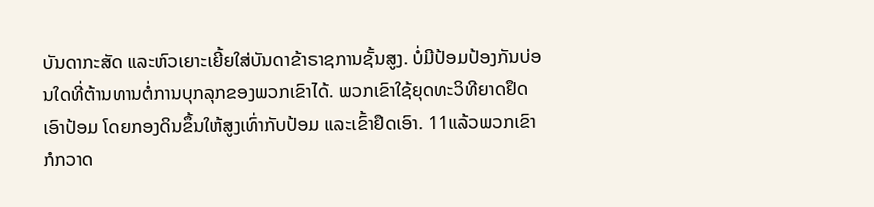ບັນດາກະສັດ ແລະຫົວເຍາະເຍີ້ຍໃສ່ບັນດາຂ້າຣາຊການຊັ້ນສູງ. ບໍ່ມີປ້ອມປ້ອງກັນບ່ອນໃດທີ່ຕ້ານທານຕໍ່ການບຸກລຸກຂອງພວກເຂົາໄດ້. ພວກເຂົາໃຊ້ຍຸດທະວິທີຍາດຢຶດເອົາປ້ອມ ໂດຍກອງດິນຂຶ້ນໃຫ້ສູງເທົ່າກັບປ້ອມ ແລະເຂົ້າຢຶດເອົາ. 11ແລ້ວພວກເຂົາກໍກວາດ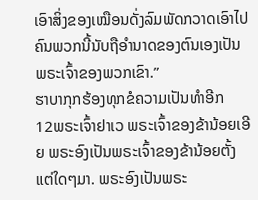ເອົາສິ່ງຂອງເໝືອນດັ່ງລົມພັດກວາດເອົາໄປ ຄົນພວກນີ້ນັບຖືອຳນາດຂອງຕົນເອງເປັນພຣະເຈົ້າຂອງພວກເຂົາ.”
ຮາບາກຸກຮ້ອງທຸກຂໍຄວາມເປັນທຳອີກ
12ພຣະເຈົ້າຢາເວ ພຣະເຈົ້າຂອງຂ້ານ້ອຍເອີຍ ພຣະອົງເປັນພຣະເຈົ້າຂອງຂ້ານ້ອຍຕັ້ງແຕ່ໃດໆມາ. ພຣະອົງເປັນພຣະ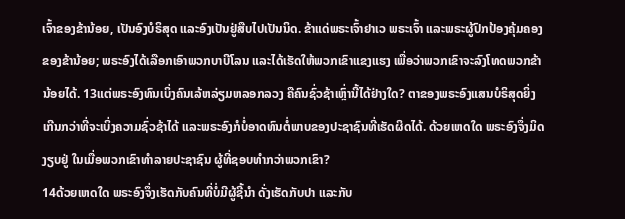ເຈົ້າຂອງຂ້ານ້ອຍ, ເປັນອົງບໍຣິສຸດ ແລະອົງເປັນຢູ່ສືບໄປເປັນນິດ. ຂ້າແດ່ພຣະເຈົ້າຢາເວ ພຣະເຈົ້າ ແລະພຣະຜູ້ປົກປ້ອງຄຸ້ມຄອງຂອງຂ້ານ້ອຍ; ພຣະອົງໄດ້ເລືອກເອົາພວກບາບີໂລນ ແລະໄດ້ເຮັດໃຫ້ພວກເຂົາແຂງແຮງ ເພື່ອວ່າພວກເຂົາຈະລົງໂທດພວກຂ້ານ້ອຍໄດ້. 13ແຕ່ພຣະອົງທົນເບິ່ງຄົນເລ້ຫລ່ຽມຫລອກລວງ ຄືຄົນຊົ່ວຊ້າເຫຼົ່ານີ້ໄດ້ຢ່າງໃດ? ຕາຂອງພຣະອົງແສນບໍຣິສຸດຍິ່ງ ເກີນກວ່າທີ່ຈະເບິ່ງຄວາມຊົ່ວຊ້າໄດ້ ແລະພຣະອົງກໍບໍ່ອາດທົນຕໍ່ພາບຂອງປະຊາຊົນທີ່ເຮັດຜິດໄດ້. ດ້ວຍເຫດໃດ ພຣະອົງຈຶ່ງມິດງຽບຢູ່ ໃນເມື່ອພວກເຂົາທຳລາຍປະຊາຊົນ ຜູ້ທີ່ຊອບທຳກວ່າພວກເຂົາ?
14ດ້ວຍເຫດໃດ ພຣະອົງຈຶ່ງເຮັດກັບຄົນທີ່ບໍ່ມີຜູ້ຊີ້ນຳ ດັ່ງເຮັດກັບປາ ແລະກັບ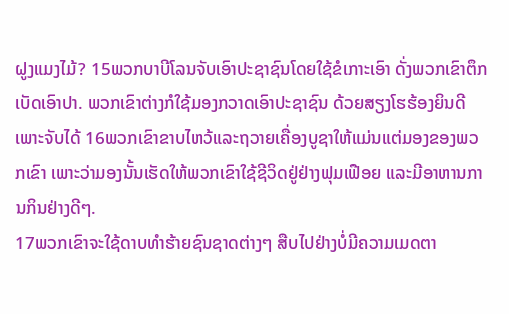ຝູງແມງໄມ້? 15ພວກບາບີໂລນຈັບເອົາປະຊາຊົນໂດຍໃຊ້ຂໍເກາະເອົາ ດັ່ງພວກເຂົາຕຶກເບັດເອົາປາ. ພວກເຂົາຕ່າງກໍໃຊ້ມອງກວາດເອົາປະຊາຊົນ ດ້ວຍສຽງໂຮຮ້ອງຍິນດີເພາະຈັບໄດ້ 16ພວກເຂົາຂາບໄຫວ້ແລະຖວາຍເຄື່ອງບູຊາໃຫ້ແມ່ນແຕ່ມອງຂອງພວກເຂົາ ເພາະວ່າມອງນັ້ນເຮັດໃຫ້ພວກເຂົາໃຊ້ຊີວິດຢູ່ຢ່າງຟຸມເຟືອຍ ແລະມີອາຫານການກິນຢ່າງດີໆ.
17ພວກເຂົາຈະໃຊ້ດາບທຳຮ້າຍຊົນຊາດຕ່າງໆ ສືບໄປຢ່າງບໍ່ມີຄວາມເມດຕາ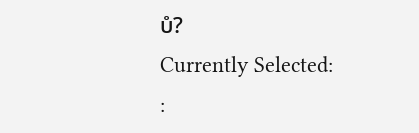ບໍ?
Currently Selected:
: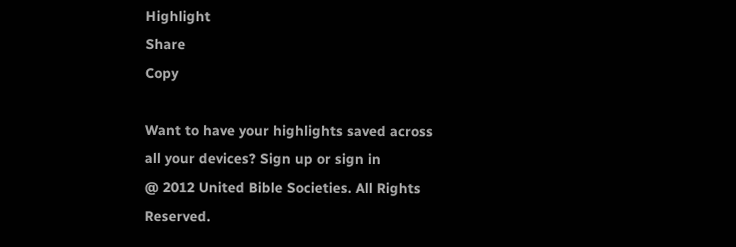Highlight
Share
Copy

Want to have your highlights saved across all your devices? Sign up or sign in
@ 2012 United Bible Societies. All Rights Reserved.